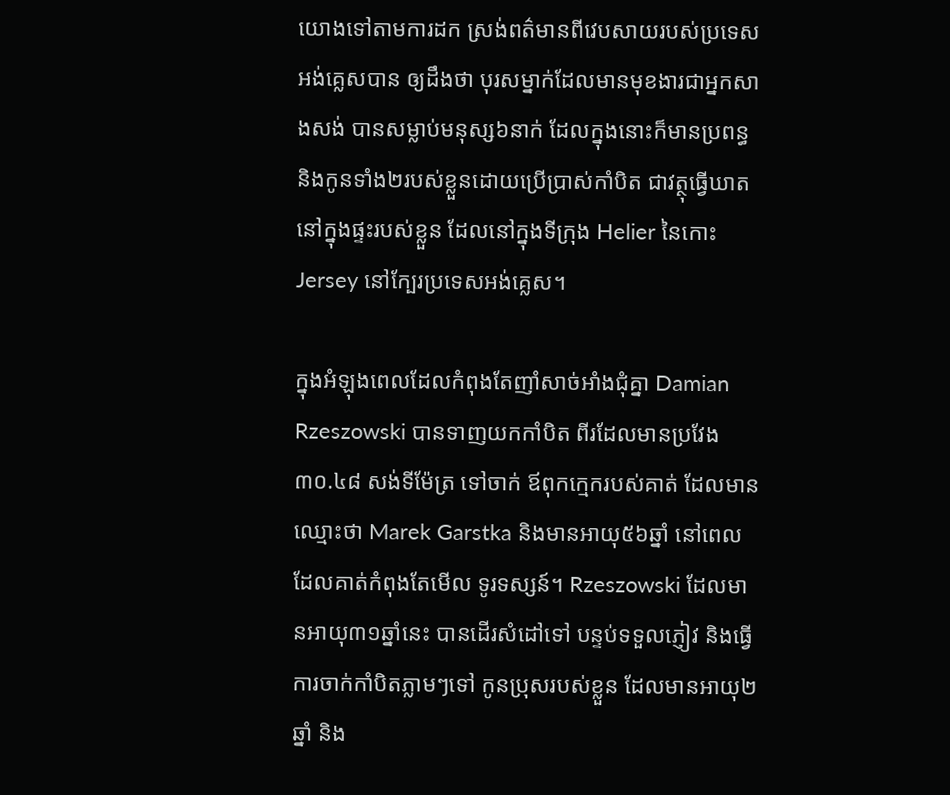យោងទៅតាមការដក ស្រង់ពត៌មានពីវេបសាយរបស់ប្រទេសអង់គ្លេសបាន ឲ្យដឹងថា បុរសម្នាក់ដែលមានមុខងារជាអ្នកសាងសង់ បានសម្លាប់មនុស្ស៦នាក់ ដែលក្នុងនោះក៏មានប្រពន្ធ និងកូនទាំង២របស់ខ្លួនដោយប្រើប្រាស់កាំបិត ជាវត្ថុធ្វើឃាត នៅក្នុងផ្ទះរបស់ខ្លួន ដែលនៅក្នុងទីក្រុង Helier នៃកោះ Jersey នៅក្បែរប្រទេសអង់គ្លេស។

ក្នុងអំឡុងពេលដែលកំពុងតែញាំសាច់អាំងជុំគ្នា Damian Rzeszowski បានទាញយកកាំបិត ពីរដែលមានប្រវែង ៣០.៤៨ សង់ទីម៉ែត្រ ទៅចាក់ ឪពុកក្មេករបស់គាត់ ដែលមានឈ្មោះថា Marek Garstka និងមានអាយុ៥៦ឆ្នាំ នៅពេលដែលគាត់កំពុងតែមើល ទូរទស្សន៍។ Rzeszowski ដែលមានអាយុ៣១ឆ្នាំនេះ បានដើរសំដៅទៅ បន្ទប់ទទួលភ្ញៀវ និងធ្វើការចាក់កាំបិតភ្លាមៗទៅ កូនប្រុសរបស់ខ្លួន ដែលមានអាយុ២ឆ្នាំ និង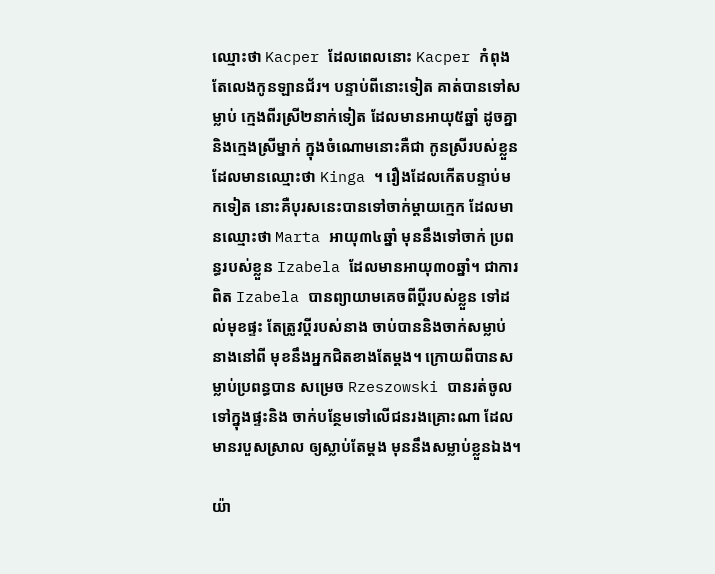ឈ្មោះថា Kacper ដែលពេលនោះ Kacper កំពុងតែលេងកូនឡានជ័រ។ បន្ទាប់ពីនោះទៀត គាត់បានទៅសម្លាប់ ក្មេងពីរស្រី២នាក់ទៀត ដែលមានអាយុ៥ឆ្នាំ ដូចគ្នា និងក្មេងស្រីម្នាក់ ក្នុងចំណោមនោះគឺជា កូនស្រីរបស់ខ្លួន ដែលមានឈ្មោះថា Kinga ។ រឿងដែលកើតបន្ទាប់មកទៀត នោះគឺបុរសនេះបានទៅចាក់ម្ដាយក្មេក ដែលមានឈ្មោះថា Marta អាយុ៣៤ឆ្នាំ មុននឹងទៅចាក់ ប្រពន្ធរបស់ខ្លួន Izabela ដែលមានអាយុ៣០ឆ្នាំ។ ជាការពិត Izabela បានព្យាយាមគេចពីប្ដីរបស់ខ្លួន ទៅដល់មុខផ្ទះ តែត្រូវប្ដីរបស់នាង ចាប់បាននិងចាក់សម្លាប់នាងនៅពី មុខនឹងអ្នកជិតខាងតែម្ដង។ ក្រោយពីបានសម្លាប់ប្រពន្ធបាន សម្រេច Rzeszowski បានរត់ចូលទៅក្នុងផ្ទះនិង ចាក់បន្ថែមទៅលើជនរងគ្រោះណា ដែលមានរបួសស្រាល ឲ្យស្លាប់តែម្ដង មុននឹងសម្លាប់ខ្លួនឯង។

យ៉ា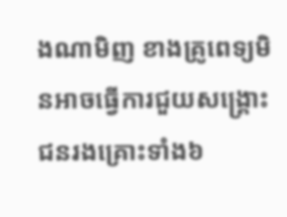ងណាមិញ ខាងគ្រូពេទ្យមិនអាចធ្វើការជួយសង្រ្គោះ ជនរងគ្រោះទាំង៦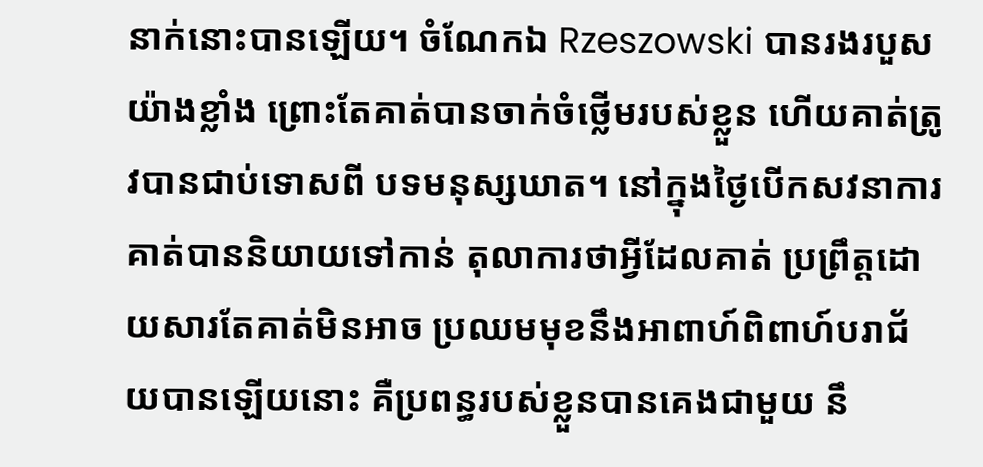នាក់នោះបានឡើយ។ ចំណែកឯ Rzeszowski បានរងរបួសយ៉ាងខ្លាំង ព្រោះតែគាត់បានចាក់ចំថ្លើមរបស់ខ្លួន ហើយគាត់ត្រូវបានជាប់ទោសពី បទមនុស្សឃាត។ នៅក្នុងថ្ងៃបើកសវនាការ គាត់បាននិយាយទៅកាន់ តុលាការថាអ្វីដែលគាត់ ប្រព្រឹត្ដដោយសារតែគាត់មិនអាច ប្រឈមមុខនឹងអាពាហ៍ពិពាហ៍បរាជ័យបានឡើយនោះ គឺប្រពន្ធរបស់ខ្លួនបានគេងជាមួយ នឹ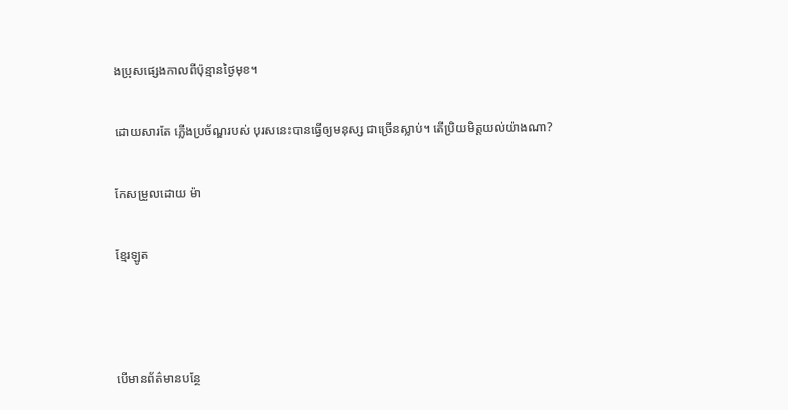ងប្រុសផេ្សងកាលពីប៉ុន្មានថ្ងៃមុខ។

ដោយសារតែ ភ្លើងប្រច័ណ្ឌរបស់ បុរសនេះបានធ្វើឲ្យមនុស្ស ជាច្រើនស្លាប់។ តើប្រិយមិត្ដយល់យ៉ាងណា?

កែសម្រួលដោយ ម៉ា

ខ្មែរឡូត



បើមានព័ត៌មានបន្ថែ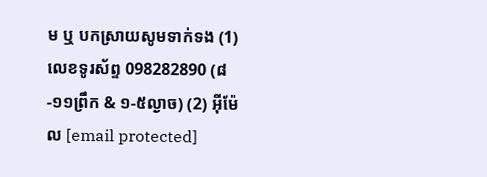ម ឬ បកស្រាយសូមទាក់ទង (1) លេខទូរស័ព្ទ 098282890 (៨-១១ព្រឹក & ១-៥ល្ងាច) (2) អ៊ីម៉ែល [email protected]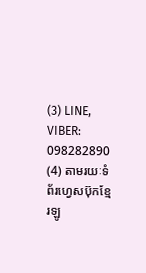(3) LINE, VIBER: 098282890 (4) តាមរយៈទំព័រហ្វេសប៊ុកខ្មែរឡូ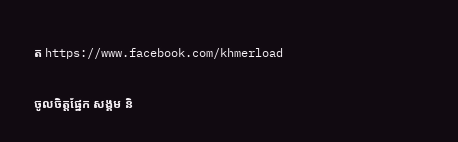ត https://www.facebook.com/khmerload

ចូលចិត្តផ្នែក សង្គម និ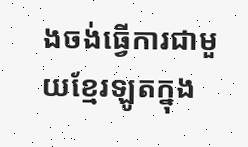ងចង់ធ្វើការជាមួយខ្មែរឡូតក្នុង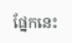ផ្នែកនេះ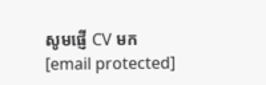សូមផ្ញើ CV មក [email protected]